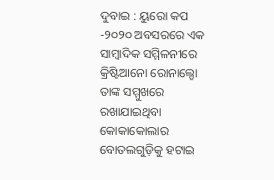ଦୁବାଇ : ୟୁରୋ କପ -୨୦୨୦ ଅବସରରେ ଏକ ସାମ୍ବାଦିକ ସମ୍ମିଳନୀରେ କ୍ରିଷ୍ଟିଆନୋ ରୋନାଲ୍ଡୋ ତାଙ୍କ ସମ୍ମୁଖରେ ରଖାଯାଇଥିବା କୋକାକୋଲାର ବୋତଲଗୁଡ଼ିକୁ ହଟାଇ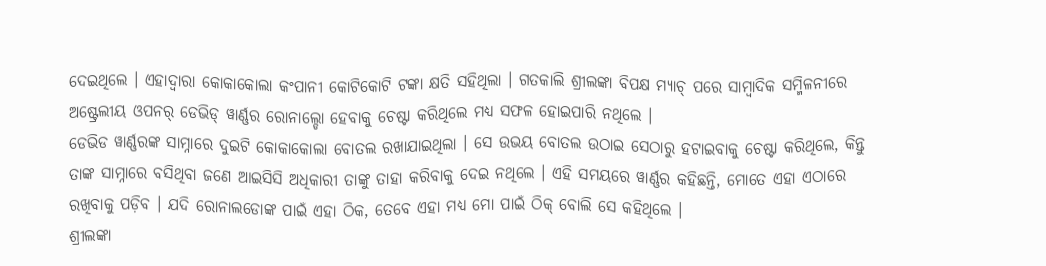ଦେଇଥିଲେ । ଏହାଦ୍ୱାରା କୋକାକୋଲା କଂପାନୀ କୋଟିକୋଟି ଟଙ୍କା କ୍ଷତି ସହିଥିଲା । ଗତକାଲି ଶ୍ରୀଲଙ୍କା ବିପକ୍ଷ ମ୍ୟାଚ୍ ପରେ ସାମ୍ବାଦିକ ସମ୍ମିଳନୀରେ ଅଷ୍ଟ୍ରେଲୀୟ ଓପନର୍ ଡେଭିଡ୍ ୱାର୍ଣ୍ଣର ରୋନାଲ୍ଡୋ ହେବାକୁ ଚେଷ୍ଟା କରିଥିଲେ ମଧ୍ୟ ସଫଳ ହୋଇପାରି ନଥିଲେ ।
ଡେଭିଡ ୱାର୍ଣ୍ଣରଙ୍କ ସାମ୍ନାରେ ଦୁଇଟି କୋକାକୋଲା ବୋତଲ ରଖାଯାଇଥିଲା । ସେ ଉଭୟ ବୋତଲ ଉଠାଇ ସେଠାରୁ ହଟାଇବାକୁ ଚେଷ୍ଟା କରିଥିଲେ, କିନ୍ତୁ ତାଙ୍କ ସାମ୍ନାରେ ବସିଥିବା ଜଣେ ଆଇସିସି ଅଧିକାରୀ ତାଙ୍କୁ ତାହା କରିବାକୁ ଦେଇ ନଥିଲେ । ଏହି ସମୟରେ ୱାର୍ଣ୍ଣର କହିଛନ୍ତି, ମୋତେ ଏହା ଏଠାରେ ରଖିବାକୁ ପଡ଼ିବ । ଯଦି ରୋନାଲଡୋଙ୍କ ପାଇଁ ଏହା ଠିକ, ତେବେ ଏହା ମଧ୍ୟ ମୋ ପାଇଁ ଠିକ୍ ବୋଲି ସେ କହିଥିଲେ ।
ଶ୍ରୀଲଙ୍କା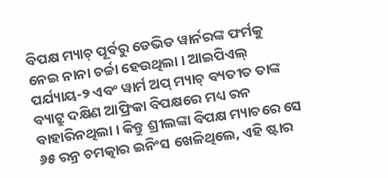ବିପକ୍ଷ ମ୍ୟାଚ୍ ପୂର୍ବରୁ ଡେଭିଡ ୱାର୍ନରଙ୍କ ଫର୍ମକୁ ନେଇ ନାନା ଚର୍ଚ୍ଚା ହେଉଥିଲା । ଆଇପିଏଲ୍ ପର୍ଯ୍ୟାୟ-୨ ଏବଂ ୱାର୍ମ ଅପ୍ ମ୍ୟାଚ୍ ବ୍ୟତୀତ ତାଙ୍କ ବ୍ୟାଟ୍ରୁ ଦକ୍ଷିଣ ଆଫ୍ରିକା ବିପକ୍ଷରେ ମଧ୍ୟ ରନ ବାହାରିନଥିଲା । କିନ୍ତୁ ଶ୍ରୀଲଙ୍କା ବିପକ୍ଷ ମ୍ୟାଚରେ ସେ ୬୫ ରନ୍ର ଚମତ୍କାର ଇନିଂସ ଖେଳିଥିଲେ, ଏହି ଷ୍ଟାର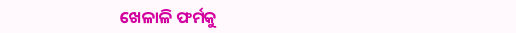ଖେଳାଳି ଫର୍ମକୁ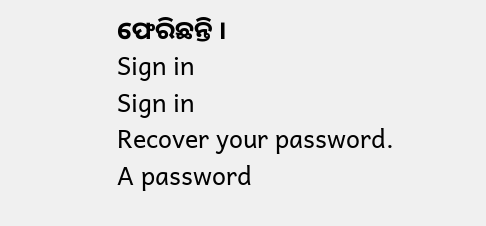ଫେରିଛନ୍ତି ।
Sign in
Sign in
Recover your password.
A password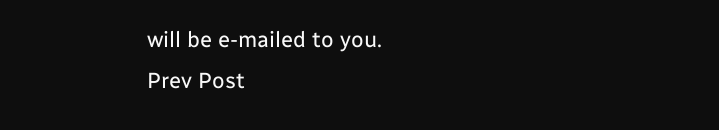will be e-mailed to you.
Prev Post